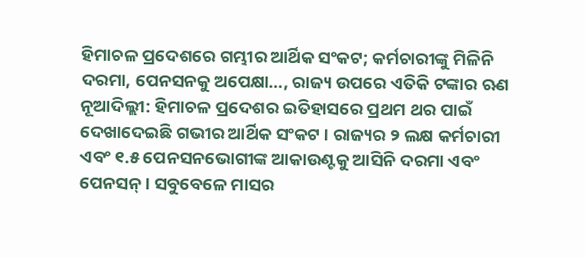ହିମାଚଳ ପ୍ରଦେଶରେ ଗମ୍ଭୀର ଆର୍ଥିକ ସଂକଟ; କର୍ମଚାରୀଙ୍କୁ ମିଳିନି ଦରମା, ପେନସନକୁ ଅପେକ୍ଷା…, ରାଜ୍ୟ ଉପରେ ଏତିକି ଟଙ୍କାର ଋଣ
ନୂଆଦିଲ୍ଲୀ: ହିମାଚଳ ପ୍ରଦେଶର ଇତିହାସରେ ପ୍ରଥମ ଥର ପାଇଁ ଦେଖାଦେଇଛି ଗଭୀର ଆର୍ଥିକ ସଂକଟ । ରାଜ୍ୟର ୨ ଲକ୍ଷ କର୍ମଚାରୀ ଏବଂ ୧.୫ ପେନସନଭୋଗୀଙ୍କ ଆକାଉଣ୍ଟକୁ ଆସିନି ଦରମା ଏବଂ ପେନସନ୍ । ସବୁବେଳେ ମାସର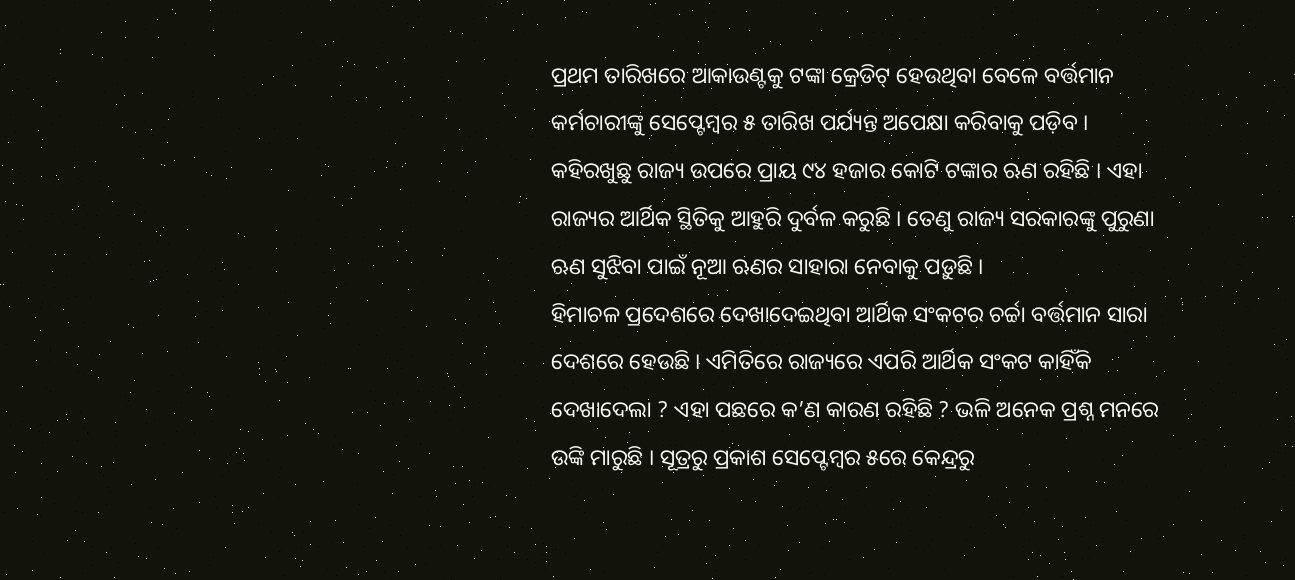ପ୍ରଥମ ତାରିଖରେ ଆକାଉଣ୍ଟକୁ ଟଙ୍କା କ୍ରେଡିଟ୍ ହେଉଥିବା ବେଳେ ବର୍ତ୍ତମାନ କର୍ମଚାରୀଙ୍କୁ ସେପ୍ଟେମ୍ବର ୫ ତାରିଖ ପର୍ଯ୍ୟନ୍ତ ଅପେକ୍ଷା କରିବାକୁ ପଡ଼ିବ । କହିରଖୁଛୁ ରାଜ୍ୟ ଉପରେ ପ୍ରାୟ ୯୪ ହଜାର କୋଟି ଟଙ୍କାର ଋଣ ରହିଛି । ଏହା ରାଜ୍ୟର ଆର୍ଥିକ ସ୍ଥିତିକୁ ଆହୁରି ଦୁର୍ବଳ କରୁଛି । ତେଣୁ ରାଜ୍ୟ ସରକାରଙ୍କୁ ପୁରୁଣା ଋଣ ସୁଝିବା ପାଇଁ ନୂଆ ଋଣର ସାହାରା ନେବାକୁ ପଡ଼ୁଛି ।
ହିମାଚଳ ପ୍ରଦେଶରେ ଦେଖାଦେଇଥିବା ଆର୍ଥିକ ସଂକଟର ଚର୍ଚ୍ଚା ବର୍ତ୍ତମାନ ସାରା ଦେଶରେ ହେଉଛି । ଏମିତିରେ ରାଜ୍ୟରେ ଏପରି ଆର୍ଥିକ ସଂକଟ କାହିଁକି ଦେଖାଦେଲା ? ଏହା ପଛରେ କ’ଣ କାରଣ ରହିଛି ? ଭଳି ଅନେକ ପ୍ରଶ୍ନ ମନରେ ଉଙ୍କି ମାରୁଛି । ସୂତ୍ରରୁ ପ୍ରକାଶ ସେପ୍ଟେମ୍ବର ୫ରେ କେନ୍ଦ୍ରରୁ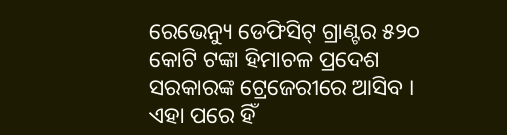ରେଭେନ୍ୟୁ ଡେଫିସିଟ୍ ଗ୍ରାଣ୍ଟର ୫୨୦ କୋଟି ଟଙ୍କା ହିମାଚଳ ପ୍ରଦେଶ ସରକାରଙ୍କ ଟ୍ରେଜେରୀରେ ଆସିବ । ଏହା ପରେ ହିଁ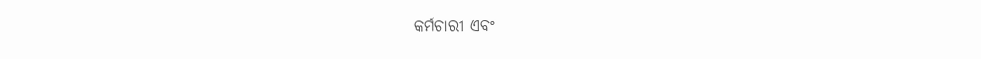କର୍ମଚାରୀ ଏବଂ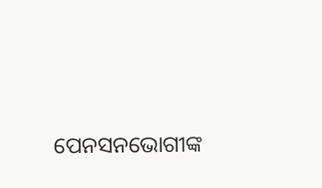ପେନସନଭୋଗୀଙ୍କ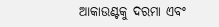ଆକାଉଣ୍ଟକୁ ଦରମା ଏବଂ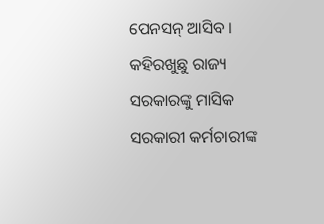ପେନସନ୍ ଆସିବ । କହିରଖୁଛୁ ରାଜ୍ୟ ସରକାରଙ୍କୁ ମାସିକ ସରକାରୀ କର୍ମଚାରୀଙ୍କ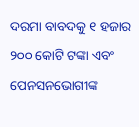ଦରମା ବାବଦକୁ ୧ ହଜାର ୨୦୦ କୋଟି ଟଙ୍କା ଏବଂ ପେନସନଭୋଗୀଙ୍କ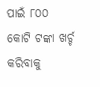ପାଇଁ ୮୦୦ କୋଟି ଟଙ୍କା ଖର୍ଚ୍ଚ କରିବାକୁ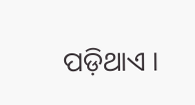ପଡ଼ିଥାଏ ।